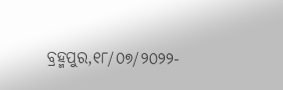ବ୍ରହ୍ମପୁର,୧୮/୦୭/୨୦୨୨-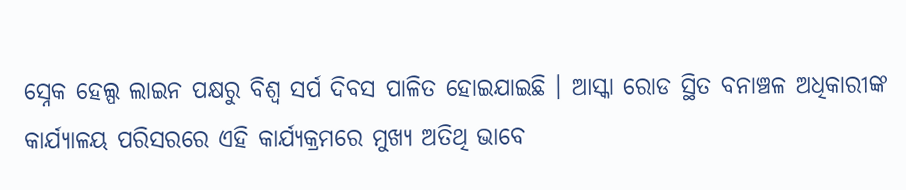ସ୍ନେକ ହେଲ୍ପ ଲାଇନ ପକ୍ଷରୁ ବିଶ୍ଵ ସର୍ପ ଦିବସ ପାଳିତ ହୋଇଯାଇଛି । ଆସ୍କା ରୋଡ ସ୍ଥିତ ବନାଞ୍ଚଳ ଅଧିକାରୀଙ୍କ କାର୍ଯ୍ୟାଳୟ ପରିସରରେ ଏହି କାର୍ଯ୍ୟକ୍ରମରେ ମୁଖ୍ୟ ଅତିଥି ଭାବେ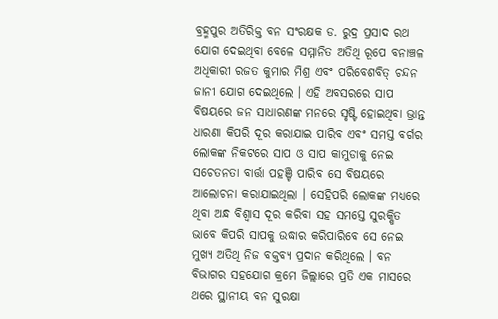ବ୍ରହ୍ମପୁର ଅତିରିକ୍ତ ବନ ସଂରକ୍ଷକ ଡ. ରୁଦ୍ର ପ୍ରସାଦ ରଥ ଯୋଗ ଦେଇଥିବା ବେଳେ ସମ୍ମାନିତ ଅତିଥି ରୂପେ ବନାଞ୍ଚଳ ଅଧିକାରୀ ରଜତ କୁମାର ମିଶ୍ର ଏବଂ ପରିବେଶବିତ୍ ଚନ୍ଦନ ଜାନୀ ଯୋଗ ଦେଇଥିଲେ । ଏହି ଅବସରରେ ସାପ ବିଷୟରେ ଜନ ସାଧାରଣଙ୍କ ମନରେ ସୃଷ୍ଟି ହୋଇଥିବା ଭ୍ରାନ୍ତ ଧାରଣା କିପରି ଦୂର କରାଯାଇ ପାରିବ ଏବଂ ସମସ୍ତ ବର୍ଗର ଲୋକଙ୍କ ନିକଟରେ ସାପ ଓ ସାପ କାମୁଡାକୁ ନେଇ ସଚେତନତା ବାର୍ତ୍ତା ପହଞ୍ଚି ପାରିବ ସେ ବିଷୟରେ ଆଲୋଚନା କରାଯାଇଥିଲା । ସେହିପରି ଲୋକଙ୍କ ମଧ୍ୟରେ ଥିବା ଅନ୍ଧ ବିଶ୍ୱାସ ଦୂର କରିବା ସହ ସମସ୍ତେ ସୁରକ୍ଷିତ ଭାବେ କିପରି ସାପକୁ ଉଦ୍ଧାର କରିପାରିବେ ସେ ନେଇ ମୁଖ୍ୟ ଅତିଥି ନିଜ ବକ୍ତବ୍ୟ ପ୍ରଦାନ କରିଥିଲେ । ବନ ବିଭାଗର ସହଯୋଗ କ୍ରମେ ଜିଲ୍ଲାରେ ପ୍ରତି ଏକ ମାସରେ ଥରେ ସ୍ଥାନୀୟ ବନ ସୁରକ୍ଷା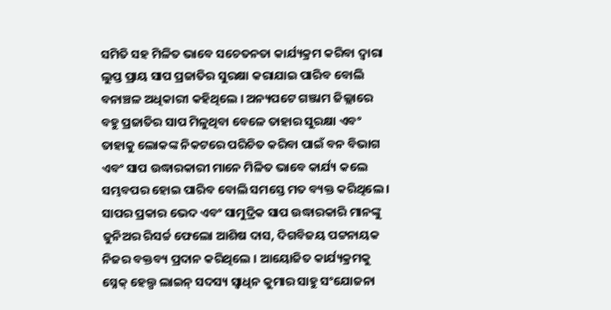ସମିତି ସହ ମିଳିତ ଭାବେ ସଚେତନତା କାର୍ଯ୍ୟକ୍ରମ କରିବା ଦ୍ୱାରା ଲୁପ୍ତ ପ୍ରାୟ ସାପ ପ୍ରଜାତିର ସୁରକ୍ଷା କରାଯାଇ ପାରିବ ବୋଲି ବନାଞ୍ଚଳ ଅଧିକାରୀ କହିଥିଲେ । ଅନ୍ୟପଟେ ଗଞ୍ଜାମ ଜିଲ୍ଲାରେ ବହୁ ପ୍ରଜାତିର ସାପ ମିଳୁଥିବା ବେଳେ ତାହାର ସୁରକ୍ଷା ଏବଂ ତାହାକୁ ଲୋକଙ୍କ ନିକଟରେ ପରିଚିତ କରିବା ପାଇଁ ବନ ବିଭାଗ ଏବଂ ସାପ ଉଦ୍ଧାରକାରୀ ମାନେ ମିଳିତ ଭାବେ କାର୍ଯ୍ୟ କଲେ ସମ୍ଭବପର ହୋଇ ପାରିବ ବୋଲି ସମସ୍ତେ ମତ ବ୍ୟକ୍ତ କରିଥିଲେ । ସାପର ପ୍ରକାର ଭେଦ ଏବଂ ସାମୁଦ୍ରିକ ସାପ ଉଦ୍ଧାରକାରି ମାନଙ୍କୁ ଜୁନିଅର ରିସର୍ଚ୍ଚ ଫେଲୋ ଆଶିଷ ଦାସ, ଦିଗବିଜୟ ପଟ୍ଟନାୟକ ନିଜର ବକ୍ତବ୍ୟ ପ୍ରଦାନ କରିଥିଲେ । ଆୟୋଜିତ କାର୍ଯ୍ୟକ୍ରମକୁ ସ୍ନେକ୍ ହେଲ୍ପ ଲାଇନ୍ ସଦସ୍ୟ ସ୍ବାଧିନ କୁମାର ସାହୁ ସଂଯୋଜନା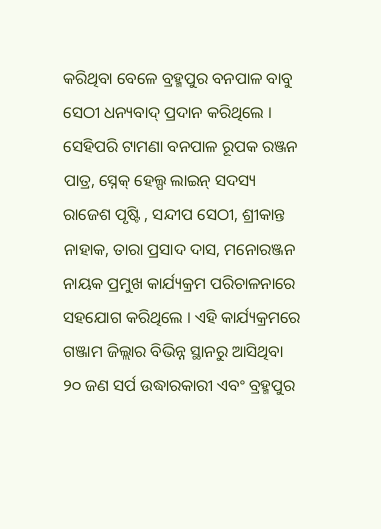କରିଥିବା ବେଳେ ବ୍ରହ୍ମପୁର ବନପାଳ ବାବୁ ସେଠୀ ଧନ୍ୟବାଦ୍ ପ୍ରଦାନ କରିଥିଲେ । ସେହିପରି ଟାମଣା ବନପାଳ ରୂପକ ରଞ୍ଜନ ପାତ୍ର, ସ୍ନେକ୍ ହେଲ୍ପ ଲାଇନ୍ ସଦସ୍ୟ ରାଜେଶ ପୃଷ୍ଟି , ସନ୍ଦୀପ ସେଠୀ, ଶ୍ରୀକାନ୍ତ ନାହାକ, ତାରା ପ୍ରସାଦ ଦାସ, ମନୋରଞ୍ଜନ ନାୟକ ପ୍ରମୁଖ କାର୍ଯ୍ୟକ୍ରମ ପରିଚାଳନାରେ ସହଯୋଗ କରିଥିଲେ । ଏହି କାର୍ଯ୍ୟକ୍ରମରେ ଗଞ୍ଜାମ ଜିଲ୍ଲାର ବିଭିନ୍ନ ସ୍ଥାନରୁ ଆସିଥିବା ୨୦ ଜଣ ସର୍ପ ଉଦ୍ଧାରକାରୀ ଏବଂ ବ୍ରହ୍ମପୁର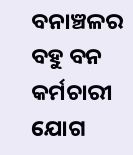ବନାଞ୍ଚଳର ବହୁ ବନ କର୍ମଚାରୀ ଯୋଗ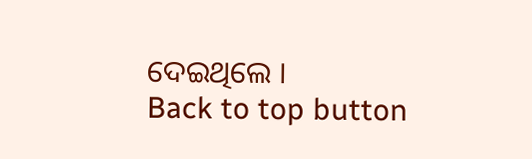ଦେଇଥିଲେ ।
Back to top button